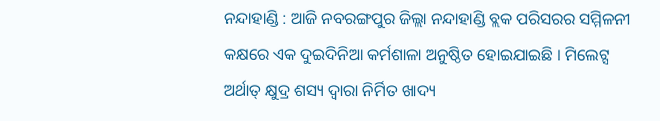ନନ୍ଦାହାଣ୍ଡି : ଆଜି ନବରଙ୍ଗପୁର ଜିଲ୍ଲା ନନ୍ଦାହାଣ୍ଡି ବ୍ଲକ ପରିସରର ସମ୍ମିଳନୀ କକ୍ଷରେ ଏକ ଦୁଇଦିନିଆ କର୍ମଶାଳା ଅନୁଷ୍ଠିତ ହୋଇଯାଇଛି । ମିଲେଟ୍ସ ଅର୍ଥାତ୍ କ୍ଷୁଦ୍ର ଶସ୍ୟ ଦ୍ୱାରା ନିର୍ମିତ ଖାଦ୍ୟ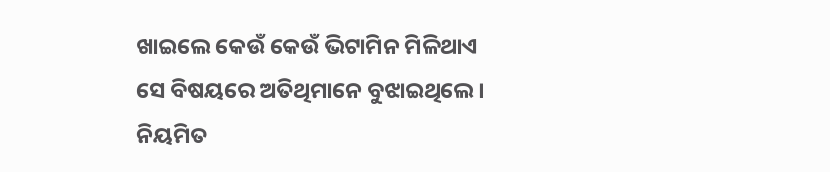ଖାଇଲେ କେଉଁ କେଉଁ ଭିଟାମିନ ମିଳିଥାଏ ସେ ବିଷୟରେ ଅତିଥିମାନେ ବୁଝାଇଥିଲେ । ନିୟମିତ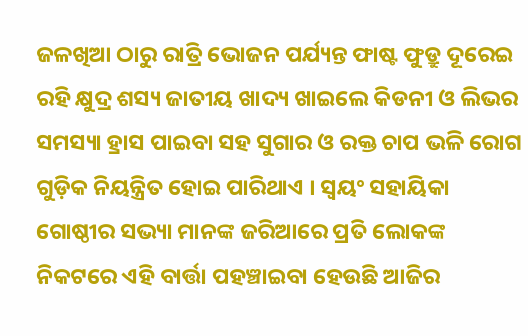ଜଳଖିଆ ଠାରୁ ରାତ୍ରି ଭୋଜନ ପର୍ଯ୍ୟନ୍ତ ଫାଷ୍ଟ ଫୁଡ୍ରୁ ଦୂରେଇ ରହି କ୍ଷୁଦ୍ର ଶସ୍ୟ ଜାତୀୟ ଖାଦ୍ୟ ଖାଇଲେ କିଡନୀ ଓ ଲିଭର ସମସ୍ୟା ହ୍ରାସ ପାଇବା ସହ ସୁଗାର ଓ ରକ୍ତ ଚାପ ଭଳି ରୋଗ ଗୁଡ଼ିକ ନିୟନ୍ତ୍ରିତ ହୋଇ ପାରିଥାଏ । ସ୍ୱୟଂ ସହାୟିକା ଗୋଷ୍ଠୀର ସଭ୍ୟା ମାନଙ୍କ ଜରିଆରେ ପ୍ରତି ଲୋକଙ୍କ ନିକଟରେ ଏହି ବାର୍ତ୍ତା ପହଞ୍ଚାଇବା ହେଉଛି ଆଜିର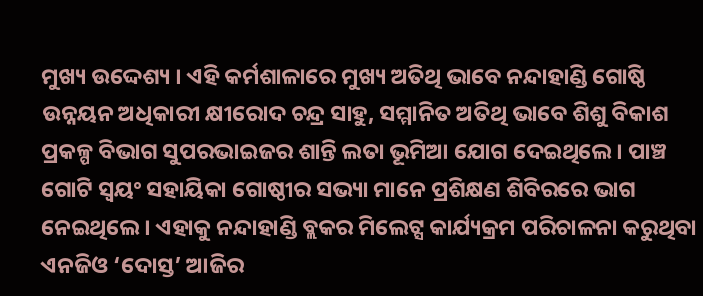ମୁଖ୍ୟ ଉଦ୍ଦେଶ୍ୟ । ଏହି କର୍ମଶାଳାରେ ମୁଖ୍ୟ ଅତିଥି ଭାବେ ନନ୍ଦାହାଣ୍ଡି ଗୋଷ୍ଠି ଉନ୍ନୟନ ଅଧିକାରୀ କ୍ଷୀରୋଦ ଚନ୍ଦ୍ର ସାହୁ, ସମ୍ମାନିତ ଅତିଥି ଭାବେ ଶିଶୁ ବିକାଶ ପ୍ରକଳ୍ପ ବିଭାଗ ସୁପରଭାଇଜର ଶାନ୍ତି ଲତା ଭୂମିଆ ଯୋଗ ଦେଇଥିଲେ । ପାଞ୍ଚ ଗୋଟି ସ୍ୱୟଂ ସହାୟିକା ଗୋଷ୍ଠୀର ସଭ୍ୟା ମାନେ ପ୍ରଶିକ୍ଷଣ ଶିବିରରେ ଭାଗ ନେଇଥିଲେ । ଏହାକୁ ନନ୍ଦାହାଣ୍ଡି ବ୍ଲକର ମିଲେଟ୍ସ କାର୍ଯ୍ୟକ୍ରମ ପରିଚାଳନା କରୁଥିବା ଏନଜିଓ ‘ଦୋସ୍ତ’ ଆଜିର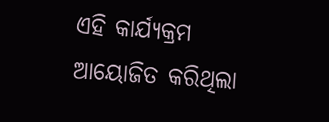ଏହି କାର୍ଯ୍ୟକ୍ରମ ଆୟୋଜିତ କରିଥିଲା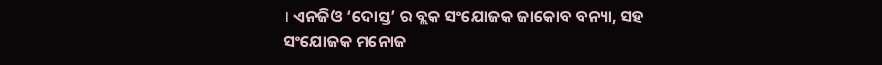। ଏନଜିଓ ‘ଦୋସ୍ତ’ ର ବ୍ଲକ ସଂଯୋଜକ ଜାକୋବ ବନ୍ୟା, ସହ ସଂଯୋଜକ ମନୋଜ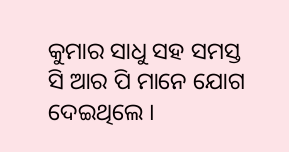କୁମାର ସାଧୁ ସହ ସମସ୍ତ ସି ଆର ପି ମାନେ ଯୋଗ ଦେଇଥିଲେ ।